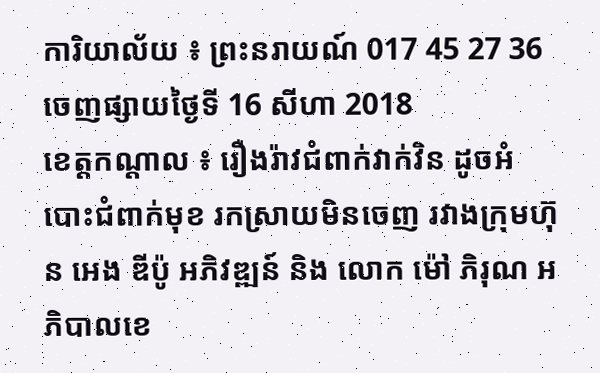ការិយាល័យ ៖ ព្រះនរាយណ៍ 017 45 27 36
ចេញផ្សាយថ្ងៃទី 16 សីហា 2018
ខេត្តកណ្តាល ៖ រឿងរ៉ាវជំពាក់វាក់វិន ដូចអំបោះជំពាក់មុខ រកស្រាយមិនចេញ រវាងក្រុមហ៊ុន អេង ឌីប៉ូ អភិវឌ្ឍន៍ និង លោក ម៉ៅ ភិរុណ អភិបាលខេ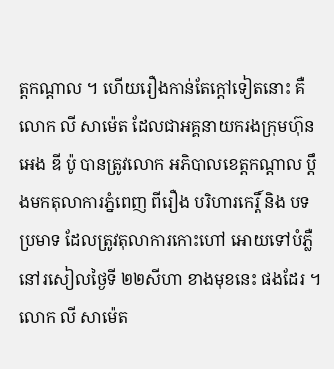ត្តកណ្តាល ។ ហើយរឿងកាន់តែក្តៅទៀតនោះ គឺ លោក លី សាម៉េត ដែលជាអគ្គនាយករងក្រុមហ៊ុន អេង ឌី ប៉ូ បានត្រូវលោក អភិបាលខេត្តកណ្តាល ប្តឹងមកតុលាការភ្នំពេញ ពីរឿង បរិហារកេរ្តិ៍ និង បទប្រមាទ ដែលត្រូវតុលាការកោះហៅ អោយទៅបំភ្លឺ នៅរសៀលថ្ងៃទី ២២សីហា ខាងមុខនេះ ផងដែរ ។
លោក លី សាម៉េត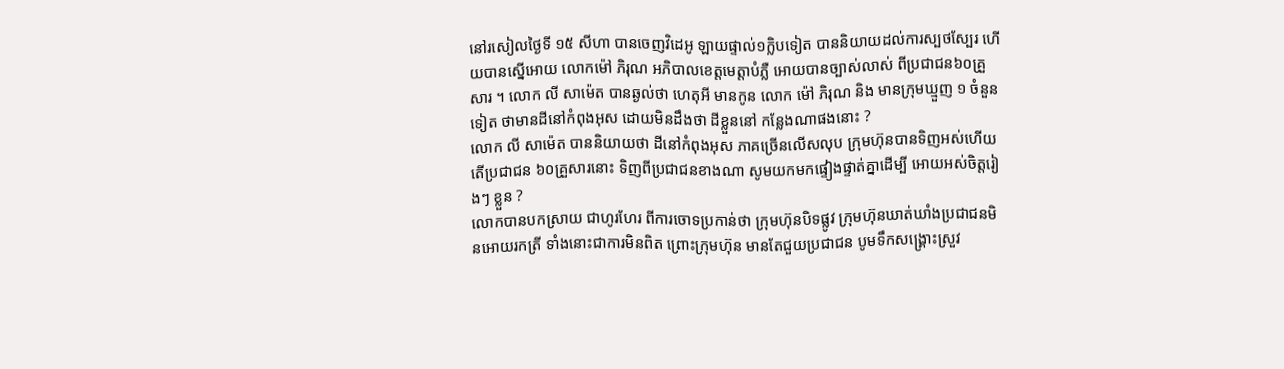នៅរសៀលថ្ងៃទី ១៥ សីហា បានចេញវិដេអូ ឡាយផ្ទាល់១ក្លិបទៀត បាននិយាយដល់ការស្បថស្បែរ ហើយបានស្នើអោយ លោកម៉ៅ ភិរុណ អភិបាលខេត្តមេត្តាបំភ្លឺ អោយបានច្បាស់លាស់ ពីប្រជាជន៦០គ្រួសារ ។ លោក លី សាម៉េត បានឆ្ងល់ថា ហេតុអី មានកូន លោក ម៉ៅ ភិរុណ និង មានក្រុមឃ្មួញ ១ ចំនួនទៀត ថាមានដីនៅកំពុងអុស ដោយមិនដឹងថា ដីខ្លួននៅ កន្លែងណាផងនោះ ?
លោក លី សាម៉េត បាននិយាយថា ដីនៅកំពុងអុស ភាគច្រើនលើសលុប ក្រុមហ៊ុនបានទិញអស់ហើយ តើប្រជាជន ៦០គ្រួសារនោះ ទិញពីប្រជាជនខាងណា សូមយកមកផ្ទៀងផ្ទាត់គ្នាដើម្បី អោយអស់ចិត្តរៀងៗ ខ្លួន ?
លោកបានបកស្រាយ ជាហូរហែរ ពីការចោទប្រកាន់ថា ក្រុមហ៊ុនបិទផ្លូវ ក្រុមហ៊ុនឃាត់ឃាំងប្រជាជនមិនអោយរកត្រី ទាំងនោះជាការមិនពិត ព្រោះក្រុមហ៊ុន មានតែជួយប្រជាជន បូមទឹកសង្រ្គោះស្រួវ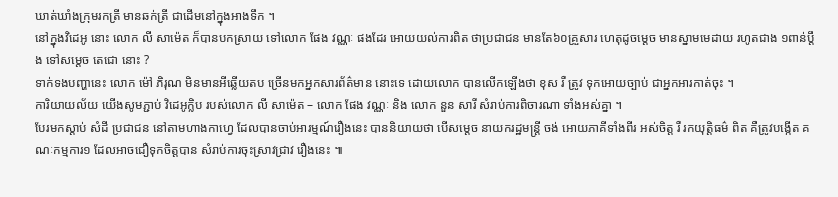ឃាត់ឃាំងក្រុមរកត្រី មានឆក់ត្រី ជាដើមនៅក្នុងអាងទឹក ។
នៅក្នុងវិដេអូ នោះ លោក លី សាម៉េត ក៏បានបកស្រាយ ទៅលោក ផែង វណ្ណៈ ផងដែរ អោយយល់ការពិត ថាប្រជាជន មានតែ៦០គ្រួសារ ហេតុដូចម្តេច មានស្នាមមេដាយ រហូតជាង ១ពាន់ប្តឹង ទៅសម្តេច តេជោ នោះ ?
ទាក់ទងបញ្ហានេះ លោក ម៉ៅ ភិរុណ មិនមានអីឆ្លើយតប ច្រើនមកអ្នកសារព័ត៌មាន នោះទេ ដោយលោក បានលើកឡើងថា ខុស រឺ ត្រូវ ទុកអោយច្បាប់ ជាអ្នកអារកាត់ចុះ ។
ការិយាយល័យ យើងសូមភ្ជាប់ វិដេអូក្លិប របស់លោក លី សាម៉េត – លោក ផែង វណ្ណៈ និង លោក នួន សារី សំរាប់ការពិចារណា ទាំងអស់គ្នា ។
បែរមកស្តាប់ សំដី ប្រជាជន នៅតាមហាងកាហ្វេ ដែលបានចាប់អារម្មណ៍រឿងនេះ បាននិយាយថា បើសម្តេច នាយករដ្ឋមន្រ្តី ចង់ អោយភាគីទាំងពីរ អស់ចិត្ត រឺ រកយុត្តិធម៌ ពិត គឺត្រូវបង្កើត គណៈកម្មការ១ ដែលអាចជឿទុកចិត្តបាន សំរាប់ការចុះស្រាវជ្រាវ រឿងនេះ ៕